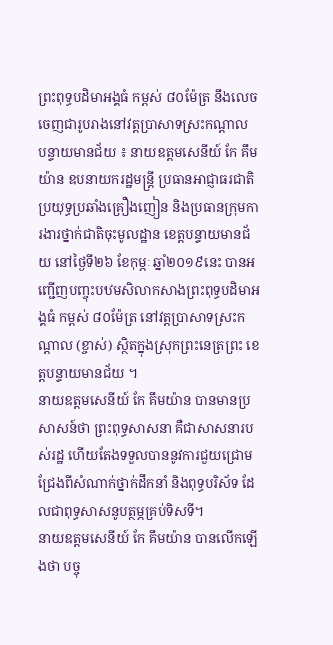ព្រះពុទ្ធបដិមាអង្គធំ កម្ពស់ ៨០ម៉ែត្រ នឹងលេចចេញជារូបរាងនៅវត្តប្រាសាទស្រះកណ្តាល
បន្ទាយមានជ័យ ៖ នាយឧត្តមសេនីយ៍ កែ គឹមយ៉ាន ឧបនាយករដ្ឋមន្ត្រី ប្រធានអាជ្ញាធរជាតិប្រយុទ្ធប្រឆាំងគ្រឿងញៀន និងប្រធានក្រុមការងារថ្នាក់ជាតិចុះមូលដ្ឋាន ខេត្តបន្ទាយមានជ័យ នៅថ្ងៃទី២៦ ខែកុម្ភៈ ឆ្នាំ២០១៩នេះ បានអញ្ជើញបញ្ចុះបឋមសិលាកសាងព្រះពុទ្ធបដិមាអង្គធំ កម្ពស់ ៨០ម៉ែត្រ នៅវត្តប្រាសាទស្រះកណ្តាល (ខ្ចាស់) ស្ថិតក្នុងស្រុកព្រះនេត្រព្រះ ខេត្តបន្ទាយមានជ័យ ។
នាយឧត្តមសេនីយ៍ កែ គឹមយ៉ាន បានមានប្រសាសន៍ថា ព្រះពុទ្ធសាសនា គឺជាសាសនារបស់រដ្ឋ ហើយតែងទទួលបាននូវការជួយជ្រោមជ្រែងពីសំណាក់ថ្នាក់ដឹកនាំ និងពុទ្ធបរិស័ទ ដែលជាពុទ្ធសាសនូបត្ថម្ភគ្រប់ទិសទី។
នាយឧត្តមសេនីយ៍ កែ គឹមយ៉ាន បានលើកឡើងថា បច្ចុ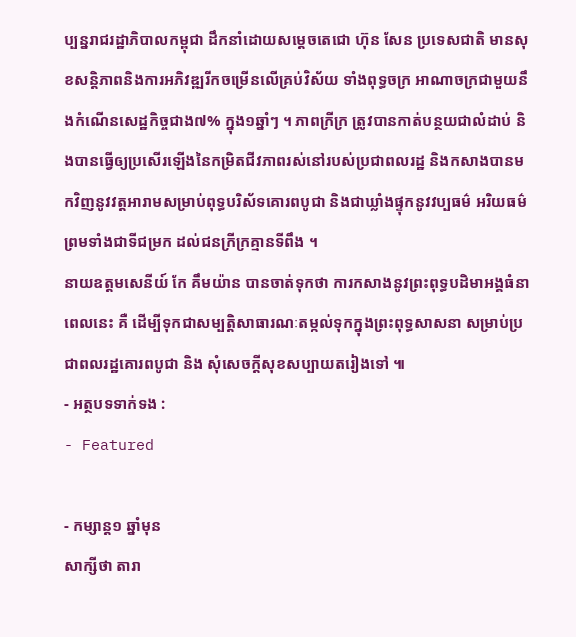ប្បន្នរាជរដ្ឋាភិបាលកម្ពុជា ដឹកនាំដោយសម្តេចតេជោ ហ៊ុន សែន ប្រទេសជាតិ មានសុខសន្តិភាពនិងការអភិវឌ្ឍរីកចម្រើនលើគ្រប់វិស័យ ទាំងពុទ្ធចក្រ អាណាចក្រជាមួយនឹងកំណើនសេដ្ឋកិច្ចជាង៧% ក្នុង១ឆ្នាំៗ ។ ភាពក្រីក្រ ត្រូវបានកាត់បន្ថយជាលំដាប់ និងបានធ្វើឲ្យប្រសើរឡើងនៃកម្រិតជីវភាពរស់នៅរបស់ប្រជាពលរដ្ឋ និងកសាងបានមកវិញនូវវត្តអារាមសម្រាប់ពុទ្ធបរិស័ទគោរពបូជា និងជាឃ្លាំងផ្ទុកនូវវប្បធម៌ អរិយធម៌ ព្រមទាំងជាទីជម្រក ដល់ជនក្រីក្រគ្មានទីពឹង ។
នាយឧត្តមសេនីយ៍ កែ គឹមយ៉ាន បានចាត់ទុកថា ការកសាងនូវព្រះពុទ្ធបដិមាអង្គធំនាពេលនេះ គឺ ដើម្បីទុកជាសម្បត្តិសាធារណៈតម្កល់ទុកក្នុងព្រះពុទ្ធសាសនា សម្រាប់ប្រជាពលរដ្ឋគោរពបូជា និង សុំសេចក្តីសុខសប្បាយតរៀងទៅ ៕
- អត្ថបទទាក់ទង :
- Featured

- កម្សាន្ត១ ឆ្នាំមុន
សាក្សីថា តារា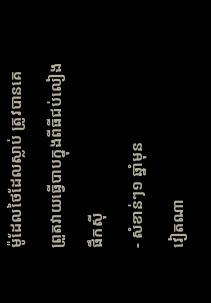ម៉ូដែលថៃដែលស្លាប់ ត្រូវបានគេព្រួតវាយធ្វើបាបក្នុងពីធីជប់លៀងផឹកស៊ី
- សំខាន់ៗ១ ឆ្នាំមុន
វៀតណា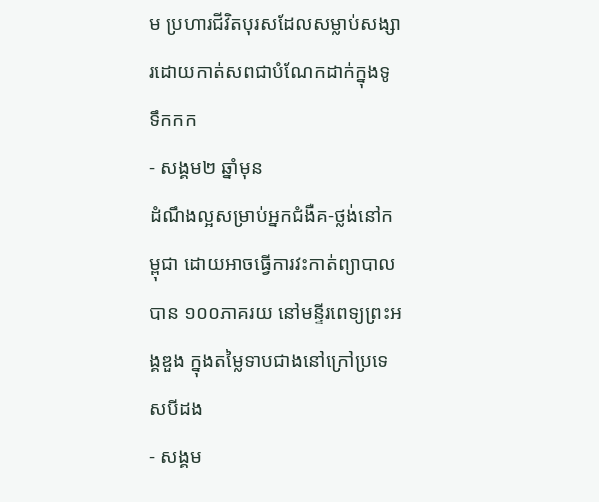ម ប្រហារជីវិតបុរសដែលសម្លាប់សង្សារដោយកាត់សពជាបំណែកដាក់ក្នុងទូទឹកកក
- សង្គម២ ឆ្នាំមុន
ដំណឹងល្អសម្រាប់អ្នកជំងឺគ-ថ្លង់នៅកម្ពុជា ដោយអាចធ្វើការវះកាត់ព្យាបាលបាន ១០០ភាគរយ នៅមន្ទីរពេទ្យព្រះអង្គឌួង ក្នុងតម្លៃទាបជាងនៅក្រៅប្រទេសបីដង
- សង្គម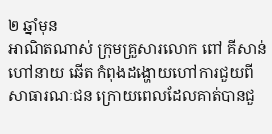២ ឆ្នាំមុន
អាណិតណាស់ ក្រុមគ្រួសារលោក ពៅ គីសាន់ ហៅនាយ ឆើត កំពុងដង្ហោយហៅការជួយពីសាធារណៈជន ក្រោយពេលដែលគាត់បានជួ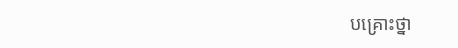បគ្រោះថ្នា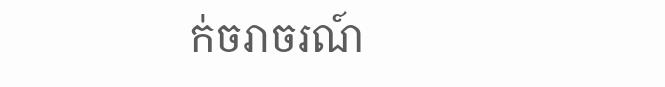ក់ចរាចរណ៍